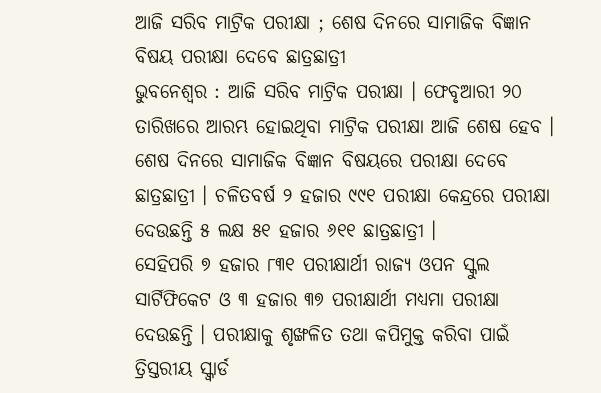ଆଜି ସରିବ ମାଟ୍ରିକ ପରୀକ୍ଷା ; ଶେଷ ଦିନରେ ସାମାଜିକ ବିଜ୍ଞାନ ବିଷୟ ପରୀକ୍ଷା ଦେବେ ଛାତ୍ରଛାତ୍ରୀ
ଭୁବନେଶ୍ୱର : ଆଜି ସରିବ ମାଟ୍ରିକ ପରୀକ୍ଷା । ଫେବୃଆରୀ ୨୦ ତାରିଖରେ ଆରମ୍ଭ ହୋଇଥିବା ମାଟ୍ରିକ ପରୀକ୍ଷା ଆଜି ଶେଷ ହେବ । ଶେଷ ଦିନରେ ସାମାଜିକ ବିଜ୍ଞାନ ବିଷୟରେ ପରୀକ୍ଷା ଦେବେ ଛାତ୍ରଛାତ୍ରୀ । ଚଳିତବର୍ଷ ୨ ହଜାର ୯୯୧ ପରୀକ୍ଷା କେନ୍ଦ୍ରରେ ପରୀକ୍ଷା ଦେଉଛନ୍ତି ୫ ଲକ୍ଷ ୫୧ ହଜାର ୬୧୧ ଛାତ୍ରଛାତ୍ରୀ ।
ସେହିପରି ୭ ହଜାର ୮୩୧ ପରୀକ୍ଷାର୍ଥୀ ରାଜ୍ଯ ଓପନ ସ୍କୁଲ ସାର୍ଟିଫିକେଟ ଓ ୩ ହଜାର ୩୭ ପରୀକ୍ଷାର୍ଥୀ ମଧ୍ୟମା ପରୀକ୍ଷା ଦେଉଛନ୍ତି । ପରୀକ୍ଷାକୁ ଶୃଙ୍ଖଳିତ ତଥା କପିମୁକ୍ତ କରିବା ପାଇଁ ତ୍ରିସ୍ତରୀୟ ସ୍କ୍ବାର୍ଡ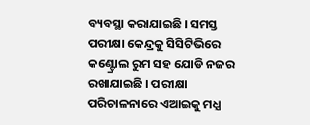ବ୍ୟବସ୍ଥା କରାଯାଇଛି । ସମସ୍ତ ପରୀକ୍ଷା କେନ୍ଦ୍ରକୁ ସିସିଟିଭିରେ କଣ୍ଟ୍ରୋଲ ରୁମ ସହ ଯୋଡି ନଜର ରଖାଯାଇଛି । ପରୀକ୍ଷା ପରିଚାଳନାରେ ଏଆଇକୁ ମଧ୍ଯ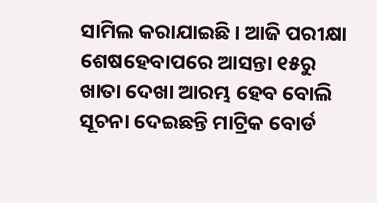ସାମିଲ କରାଯାଇଛି । ଆଜି ପରୀକ୍ଷା ଶେଷହେବାପରେ ଆସନ୍ତା ୧୫ରୁ ଖାତା ଦେଖା ଆରମ୍ଭ ହେବ ବୋଲି ସୂଚନା ଦେଇଛନ୍ତି ମାଟ୍ରିକ ବୋର୍ଡ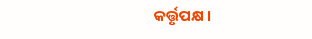କର୍ତ୍ତୃପକ୍ଷ ।